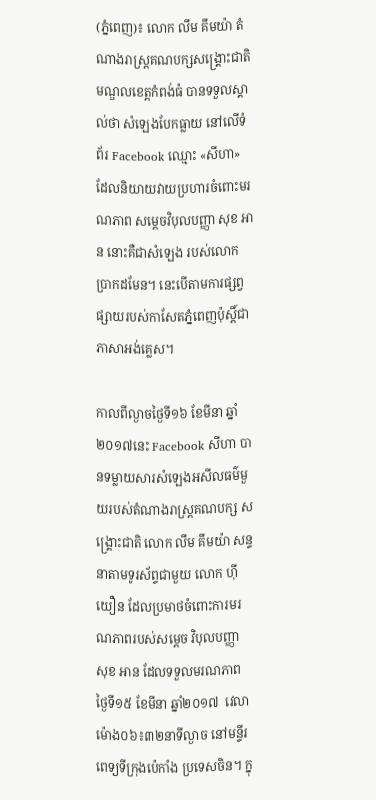(ភ្នំពេញ)៖ លោក លឹម គឹមយ៉ា តំណាងរាស្រ្តគណបក្សសង្រ្គោះជាតិមណ្ឌលខេត្តកំពង់ធំ បានទទួលស្គាល់ថា សំឡេងបែកធ្លាយ នៅលើទំព័រ Facebook ឈ្មោះ «សីហា» ដែលនិយាយវាយប្រហារចំពោះមរណភាព សម្តេចវិបុលបញ្ញា សុខ អាន នោះគឺជាសំឡេង របស់លោក ប្រាកដមែន។ នេះបើតាមការផ្សព្វផ្សាយរបស់កាសែតភ្នំពេញប៉ុស្តិ៍ជាភាសាអង់គ្លេស។

កាលពីល្ងាចថ្ងៃទី១៦ ខែមីនា ឆ្នាំ២០១៧នេះ Facebook សីហា បានទម្លាយសារសំឡេងអសីលធម៌មួយរបស់តំណាងរាស្រ្តគណបក្ស សង្រ្គោះជាតិ លោក លឹម គឹមយ៉ា សន្ទនាតាមទូរស័ព្ទជាមួយ លោក ហ៊ី យឿន ដែលប្រមាថចំពោះការមរណភាពរបស់សម្តេច វិបុលបញ្ញា សុខ អាន ដែលទទួលមរណភាព ថ្ងៃទី១៥ ខែមីនា ឆ្នាំ២០១៧  វេលាម៉ោង០៦៖៣២នាទីល្ងាច នៅមន្ទីរពេទ្យទីក្រុងប៉េកាំង ប្រទេសចិន។ ក្នុ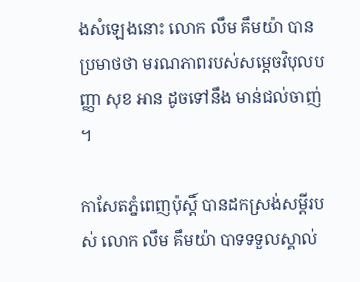ងសំឡេងនោះ លោក លឹម គឹមយ៉ា បានប្រមាថថា មរណភាពរបស់សម្តេចវិបុលបញ្ញា សុខ អាន ដូចទៅនឹង មាន់ជល់ចាញ់។

កាសែតភ្នំពេញប៉ុស្តិ៍ បានដកស្រង់សម្តីរបស់ លោក លឹម គឹមយ៉ា បាទទទួលស្គាល់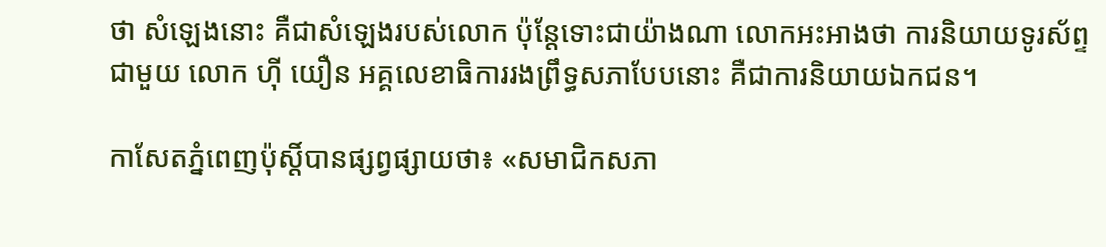ថា សំឡេងនោះ គឺជាសំឡេងរបស់លោក ប៉ុន្តែទោះជាយ៉ាងណា លោកអះអាងថា ការនិយាយទូរស័ព្ទជាមួយ លោក ហ៊ី យឿន អគ្គលេខាធិការរងព្រឹទ្ធសភាបែបនោះ គឺជាការនិយាយឯកជន។

កាសែតភ្នំពេញប៉ុស្តិ៍បានផ្សព្វផ្សាយថា៖ «សមាជិកសភា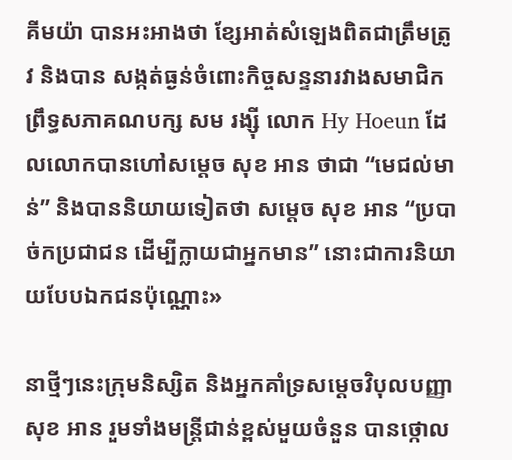គីមយ៉ា បានអះអាងថា ខ្សែអាត់សំឡេងពិតជាត្រឹមត្រូវ និងបាន សង្កត់ធ្ងន់ចំពោះកិច្ចសន្ទនារវាងសមាជិកព្រឹទ្ធសភាគណបក្ស សម រង្ស៊ី លោក Hy Hoeun ដែលលោកបានហៅសម្តេច សុខ អាន ថាជា “មេជល់មាន់” និងបាននិយាយទៀតថា សម្តេច សុខ អាន “ប្របាច់កប្រជាជន ដើម្បីក្លាយជាអ្នកមាន” នោះជាការនិយាយបែបឯកជនប៉ុណ្ណោះ»

នាថ្មីៗនេះក្រុមនិស្សិត និងអ្នកគាំទ្រសម្តេចវិបុលបញ្ញា សុខ អាន រួមទាំងមន្រ្តីជាន់ខ្ពស់មួយចំនួន បានថ្កោល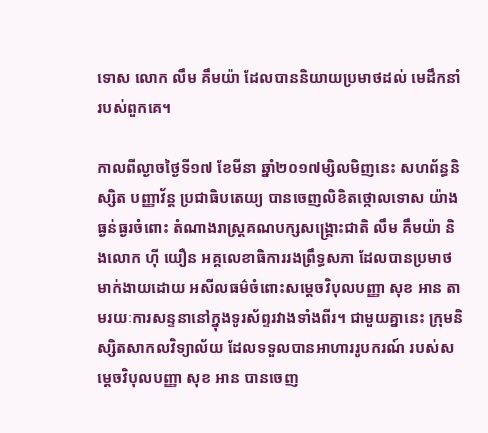ទោស លោក លឹម គឹមយ៉ា ដែលបាននិយាយប្រមាថដល់ មេដឹកនាំរបស់ពួកគេ។

កាលពីល្ងាចថ្ងៃទី១៧ ខែមីនា ឆ្នាំ២០១៧ម្សិលមិញនេះ សហព័ន្ធនិស្សិត បញ្ញាវ័ន្ត ប្រជាធិបតេយ្យ បានចេញលិខិតថ្កោលទោស យ៉ាងធ្ងន់ធ្ងរចំពោះ តំណាងរាស្រ្តគណបក្សសង្រ្គោះជាតិ លឹម គឹមយ៉ា និងលោក ហ៊ី យឿន អគ្គលេខាធិការរងព្រឹទ្ធសភា ដែលបានប្រមាថមាក់ងាយដោយ អសីលធម៌ចំពោះសម្តេចវិបុលបញ្ញា សុខ អាន តាមរយៈការសន្ទនានៅក្នុងទូរស័ព្ទរវាងទាំងពីរ។ ជាមួយគ្នានេះ ក្រុមនិស្សិតសាកលវិទ្យាល័យ ដែលទទួលបានអាហាររូបករណ៍ របស់សម្តេចវិបុលបញ្ញា សុខ អាន បានចេញ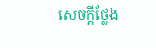សេចក្តីថ្លែង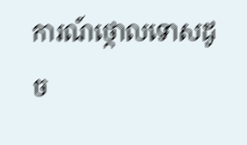ការណ៍ថ្កោលទោសដូច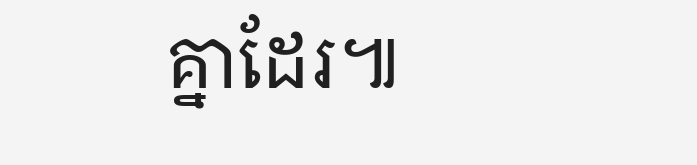គ្នាដែរ៕